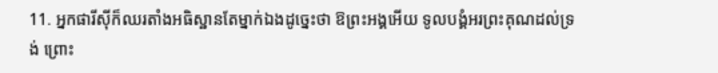11. អ្នកផារីស៊ីក៏ឈរតាំងអធិស្ឋានតែម្នាក់ឯងដូច្នេះថា ឱព្រះអង្គអើយ ទូលបង្គំអរព្រះគុណដល់ទ្រង់ ព្រោះ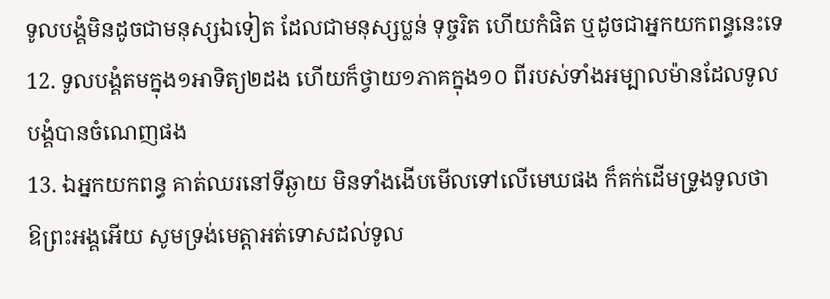ទូលបង្គំមិនដូចជាមនុស្សឯទៀត ដែលជាមនុស្សប្លន់ ទុច្ចរិត ហើយកំផិត ឬដូចជាអ្នកយកពន្ធនេះទេ
12. ទូលបង្គំតមក្នុង១អាទិត្យ២ដង ហើយក៏ថ្វាយ១ភាគក្នុង១០ ពីរបស់ទាំងអម្បាលម៉ានដែលទូលបង្គំបានចំណេញផង
13. ឯអ្នកយកពន្ធ គាត់ឈរនៅទីឆ្ងាយ មិនទាំងងើបមើលទៅលើមេឃផង ក៏គក់ដើមទ្រូងទូលថា ឱព្រះអង្គអើយ សូមទ្រង់មេត្តាអត់ទោសដល់ទូល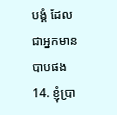បង្គំ ដែលជាអ្នកមានបាបផង
14. ខ្ញុំប្រា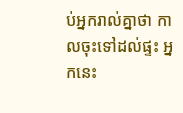ប់អ្នករាល់គ្នាថា កាលចុះទៅដល់ផ្ទះ អ្នកនេះ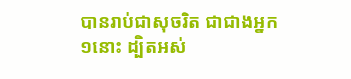បានរាប់ជាសុចរិត ជាជាងអ្នក១នោះ ដ្បិតអស់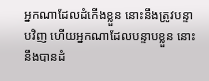អ្នកណាដែលដំកើងខ្លួន នោះនឹងត្រូវបន្ទាបវិញ ហើយអ្នកណាដែលបន្ទាបខ្លួន នោះនឹងបានដំ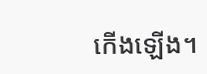កើងឡើង។